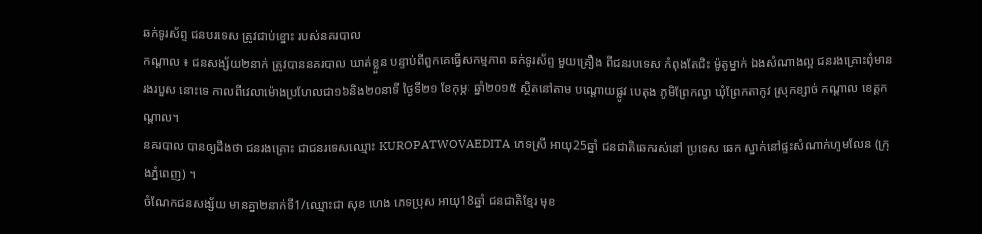ឆក់ទូរស័ព្ទ ជនបរទេស ត្រូវជាប់ខ្នោះ របស់នគរបាល
កណ្តាល ៖ ជនសង្ស័យ២នាក់ ត្រូវបាននគរបាល ឃាត់ខ្លួន បន្ទាប់ពីពួកគេធ្វើសកម្មភាព ឆក់ទូរស័ព្ទ មួយគ្រឿង ពីជនរបទេស កំពុងតែជិះ ម៉ូតូម្នាក់ ឯងសំណាងល្អ ជនរងគ្រោះពុំមាន រងរបួស នោះទេ កាលពីវេលាម៉ោងប្រហែលជា១៦និង២០នាទី ថ្ងៃទី២១ ខែកុម្ភៈ ឆ្នាំ២០១៥ ស្ថិតនៅតាម បណ្តោយផ្លូវ បេតុង ភូមិព្រែកល្វា ឃុំព្រែកតាកូវ ស្រុកខ្សាច់ កណ្តាល ខេត្តកណ្តាល។
នគរបាល បានឲ្យដឹងថា ជនរងគ្រោះ ជាជនរទេសឈ្មោះ KUROPATWOVAEDITA ភេទស្រី អាយុ25ឆ្នាំ ជនជាតិឆេករស់នៅ ប្រទេស ឆេក ស្នាក់នៅផ្ទះសំណាក់ហូមលែន (ក្រុងភ្នំពេញ) ។
ចំណែកជនសង្ស័យ មានគ្នា២នាក់ទី1/ឈ្មោះជា សុខ ហេង ភេទប្រុស អាយុ18ឆ្នាំ ជនជាតិខ្មែរ មុខ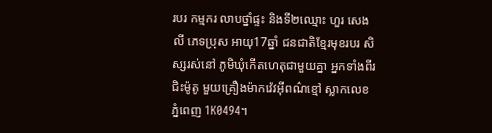របរ កម្មករ លាបថ្នាំផ្ទះ និងទី២ឈ្មោះ ហួរ សេងលី ភេទប្រុស អាយុ17ឆ្នាំ ជនជាតិខ្មែរមុខរបរ សិស្សរស់នៅ ភូមិឃុំកើតហេតុជាមួយគ្នា អ្នកទាំងពីរជិះម៉ូតូ មួយគ្រឿងម៉ាកវ៉េវអ៊ីពណ៌ខ្មៅ ស្លាកលេខ ភ្នំពេញ 1K0494។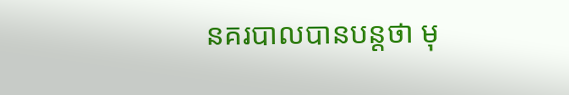នគរបាលបានបន្តថា មុ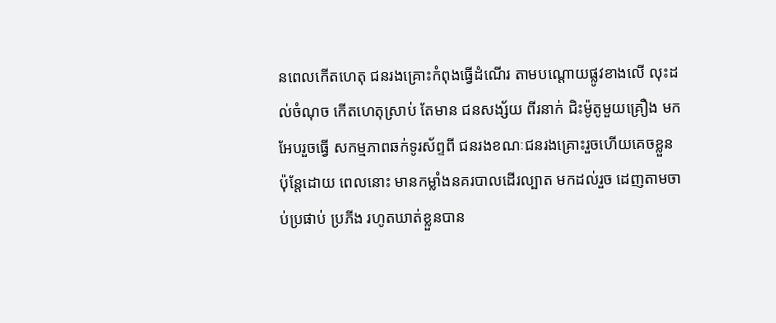នពេលកើតហេតុ ជនរងគ្រោះកំពុងធ្វើដំណើរ តាមបណ្តោយផ្លូវខាងលើ លុះដល់ចំណុច កើតហេតុស្រាប់ តែមាន ជនសង្ស័យ ពីរនាក់ ជិះម៉ូតូមួយគ្រឿង មកអែបរួចធ្វើ សកម្មភាពឆក់ទូរស័ព្ទពី ជនរងខណៈជនរងគ្រោះរួចហើយគេចខ្លួន ប៉ុន្តែដោយ ពេលនោះ មានកម្លាំងនគរបាលដើរល្បាត មកដល់រួច ដេញតាមចាប់ប្រផាប់ ប្រភីង រហូតឃាត់ខ្លួនបាន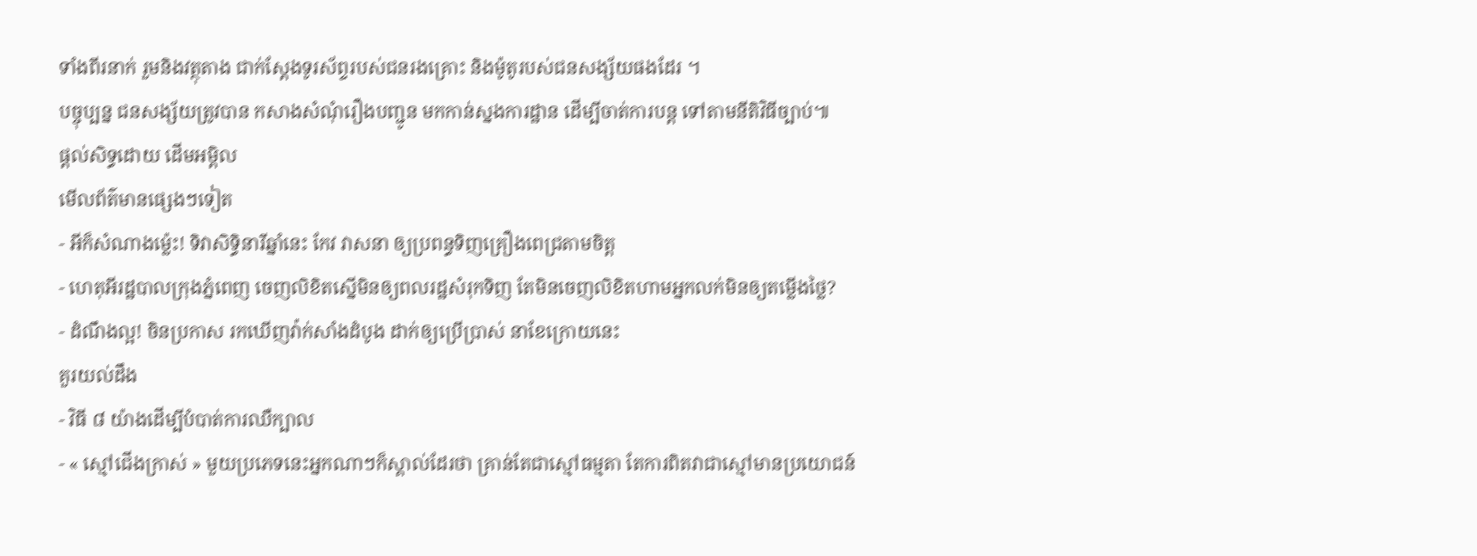ទាំងពីរនាក់ រួមនិងវត្ថុតាង ជាក់ស្តែងទូរស័ព្ទរបស់ជនរងគ្រោះ និងម៉ូតូរបស់ជនសង្ស័យផងដែរ ។
បច្ចុប្បន្ន ជនសង្ស័យត្រូវបាន កសាងសំណុំរឿងបញ្ជូន មកកាន់ស្នងការដ្ឋាន ដើម្បីចាត់ការបន្ត ទៅតាមនីតិវិធីច្បាប់៕
ផ្តល់សិទ្ធដោយ ដើមអម្ពិល
មើលព័ត៌មានផ្សេងៗទៀត
- អីក៏សំណាងម្ល៉េះ! ទិវាសិទ្ធិនារីឆ្នាំនេះ កែវ វាសនា ឲ្យប្រពន្ធទិញគ្រឿងពេជ្រតាមចិត្ត
- ហេតុអីរដ្ឋបាលក្រុងភ្នំពេញ ចេញលិខិតស្នើមិនឲ្យពលរដ្ឋសំរុកទិញ តែមិនចេញលិខិតហាមអ្នកលក់មិនឲ្យតម្លើងថ្លៃ?
- ដំណឹងល្អ! ចិនប្រកាស រកឃើញវ៉ាក់សាំងដំបូង ដាក់ឲ្យប្រើប្រាស់ នាខែក្រោយនេះ
គួរយល់ដឹង
- វិធី ៨ យ៉ាងដើម្បីបំបាត់ការឈឺក្បាល
- « ស្មៅជើងក្រាស់ » មួយប្រភេទនេះអ្នកណាៗក៏ស្គាល់ដែរថា គ្រាន់តែជាស្មៅធម្មតា តែការពិតវាជាស្មៅមានប្រយោជន៍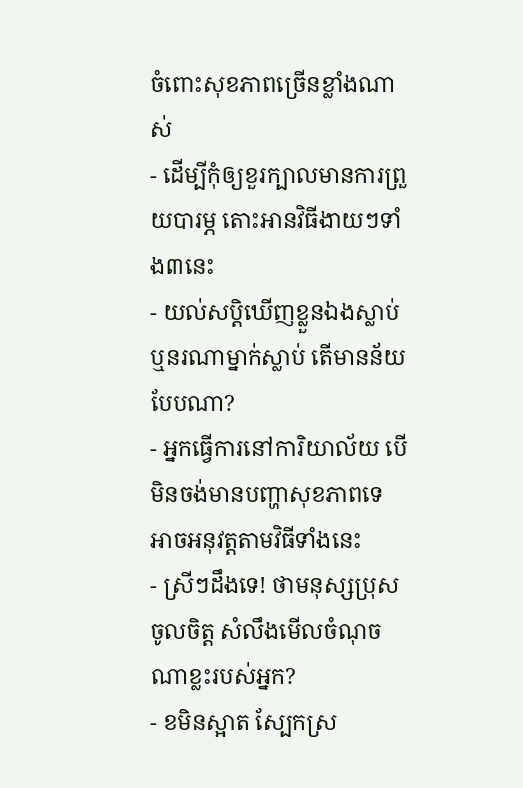ចំពោះសុខភាពច្រើនខ្លាំងណាស់
- ដើម្បីកុំឲ្យខួរក្បាលមានការព្រួយបារម្ភ តោះអានវិធីងាយៗទាំង៣នេះ
- យល់សប្តិឃើញខ្លួនឯងស្លាប់ ឬនរណាម្នាក់ស្លាប់ តើមានន័យបែបណា?
- អ្នកធ្វើការនៅការិយាល័យ បើមិនចង់មានបញ្ហាសុខភាពទេ អាចអនុវត្តតាមវិធីទាំងនេះ
- ស្រីៗដឹងទេ! ថាមនុស្សប្រុសចូលចិត្ត សំលឹងមើលចំណុចណាខ្លះរបស់អ្នក?
- ខមិនស្អាត ស្បែកស្រ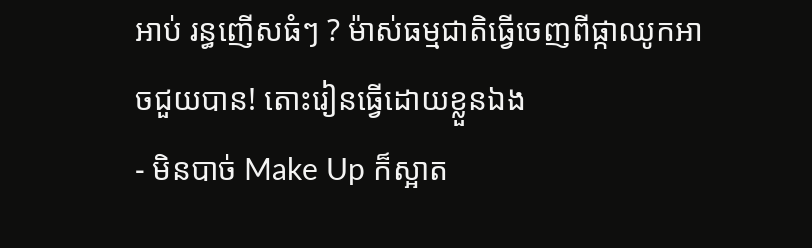អាប់ រន្ធញើសធំៗ ? ម៉ាស់ធម្មជាតិធ្វើចេញពីផ្កាឈូកអាចជួយបាន! តោះរៀនធ្វើដោយខ្លួនឯង
- មិនបាច់ Make Up ក៏ស្អាត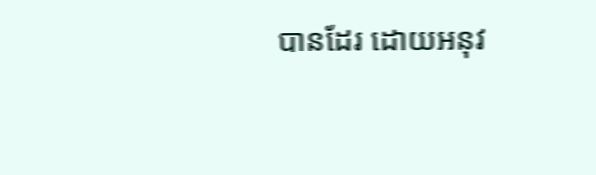បានដែរ ដោយអនុវ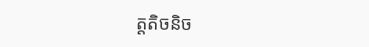ត្តតិចនិច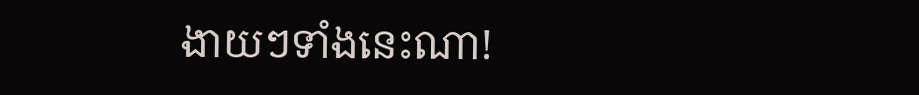ងាយៗទាំងនេះណា!